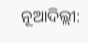ନୂଆଦିଲ୍ଲୀ: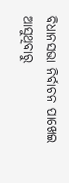ବିଧାନସଭା ନିର୍ବାଚନ ପାଖେଇ ଆସୁଥିବାରୁ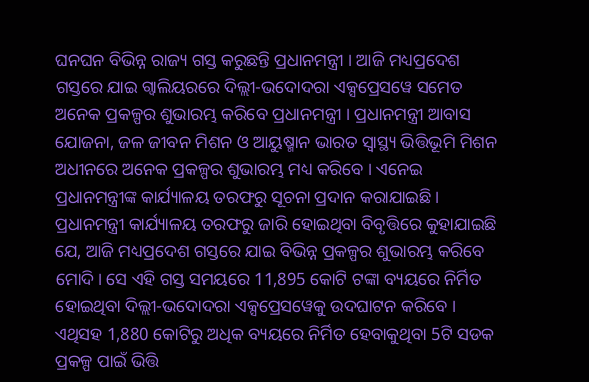ଘନଘନ ବିଭିନ୍ନ ରାଜ୍ୟ ଗସ୍ତ କରୁଛନ୍ତି ପ୍ରଧାନମନ୍ତ୍ରୀ । ଆଜି ମଧ୍ୟପ୍ରଦେଶ ଗସ୍ତରେ ଯାଇ ଗ୍ୱାଲିୟରରେ ଦିଲ୍ଲୀ-ଭଦୋଦରା ଏକ୍ସପ୍ରେସୱେ ସମେତ ଅନେକ ପ୍ରକଳ୍ପର ଶୁଭାରମ୍ଭ କରିବେ ପ୍ରଧାନମନ୍ତ୍ରୀ । ପ୍ରଧାନମନ୍ତ୍ରୀ ଆବାସ ଯୋଜନା, ଜଳ ଜୀବନ ମିଶନ ଓ ଆୟୁଷ୍ମାନ ଭାରତ ସ୍ୱାସ୍ଥ୍ୟ ଭିତ୍ତିଭୂମି ମିଶନ ଅଧୀନରେ ଅନେକ ପ୍ରକଳ୍ପର ଶୁଭାରମ୍ଭ ମଧ୍ୟ କରିବେ । ଏନେଇ ପ୍ରଧାନମନ୍ତ୍ରୀଙ୍କ କାର୍ଯ୍ୟାଳୟ ତରଫରୁ ସୂଚନା ପ୍ରଦାନ କରାଯାଇଛି ।
ପ୍ରଧାନମନ୍ତ୍ରୀ କାର୍ଯ୍ୟାଳୟ ତରଫରୁ ଜାରି ହୋଇଥିବା ବିବୃତ୍ତିରେ କୁହାଯାଇଛି ଯେ, ଆଜି ମଧ୍ୟପ୍ରଦେଶ ଗସ୍ତରେ ଯାଇ ବିଭିନ୍ନ ପ୍ରକଳ୍ପର ଶୁଭାରମ୍ଭ କରିବେ ମୋଦି। ସେ ଏହି ଗସ୍ତ ସମୟରେ 11,895 କୋଟି ଟଙ୍କା ବ୍ୟୟରେ ନିର୍ମିତ ହୋଇଥିବା ଦିଲ୍ଲୀ-ଭଦୋଦରା ଏକ୍ସପ୍ରେସୱେକୁ ଉଦଘାଟନ କରିବେ । ଏଥିସହ 1,880 କୋଟିରୁ ଅଧିକ ବ୍ୟୟରେ ନିର୍ମିତ ହେବାକୁଥିବା 5ଟି ସଡକ ପ୍ରକଳ୍ପ ପାଇଁ ଭିତ୍ତି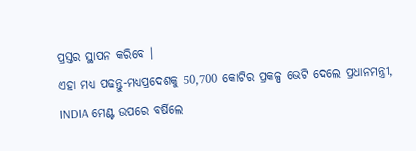ପ୍ରସ୍ତର ସ୍ଥାପନ କରିବେ ।
ଏହା ମଧ୍ୟ ପଢନ୍ତୁ-ମଧ୍ୟପ୍ରଦେଶକୁ 50,700 କୋଟିର ପ୍ରକଳ୍ପ ଭେଟି ଦେଲେ ପ୍ରଧାନମନ୍ତ୍ରୀ, INDIA ମେଣ୍ଟ ଉପରେ ବର୍ଷିଲେ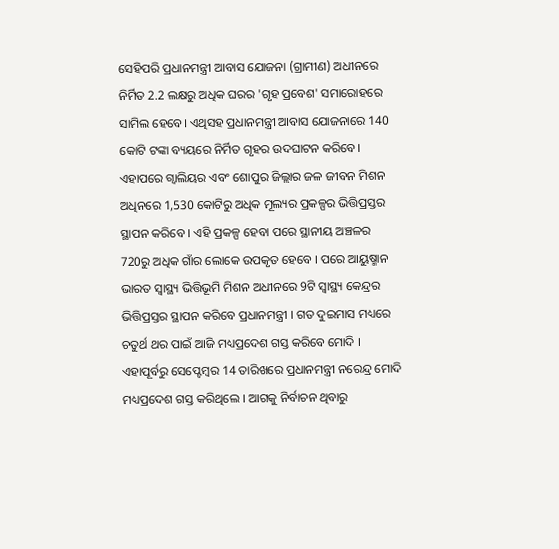ସେହିପରି ପ୍ରଧାନମନ୍ତ୍ରୀ ଆବାସ ଯୋଜନା (ଗ୍ରାମୀଣ) ଅଧୀନରେ ନିର୍ମିତ 2.2 ଲକ୍ଷରୁ ଅଧିକ ଘରର 'ଗୃହ ପ୍ରବେଶ' ସମାରୋହରେ ସାମିଲ ହେବେ। ଏଥିସହ ପ୍ରଧାନମନ୍ତ୍ରୀ ଆବାସ ଯୋଜନାରେ 140 କୋଟି ଟଙ୍କା ବ୍ୟୟରେ ନିର୍ମିତ ଗୃହର ଉଦଘାଟନ କରିବେ। ଏହାପରେ ଗ୍ୱାଲିୟର ଏବଂ ଶୋପୁର ଜିଲ୍ଲାର ଜଳ ଜୀବନ ମିଶନ ଅଧିନରେ 1,530 କୋଟିରୁ ଅଧିକ ମୂଲ୍ୟର ପ୍ରକଳ୍ପର ଭିତ୍ତିପ୍ରସ୍ତର ସ୍ଥାପନ କରିବେ । ଏହି ପ୍ରକଳ୍ପ ହେବା ପରେ ସ୍ଥାନୀୟ ଅଞ୍ଚଳର 720ରୁ ଅଧିକ ଗାଁର ଲୋକେ ଉପକୃତ ହେବେ । ପରେ ଆୟୁଷ୍ମାନ ଭାରତ ସ୍ୱାସ୍ଥ୍ୟ ଭିତ୍ତିଭୂମି ମିଶନ ଅଧୀନରେ 9ଟି ସ୍ୱାସ୍ଥ୍ୟ କେନ୍ଦ୍ରର ଭିତ୍ତିପ୍ରସ୍ତର ସ୍ଥାପନ କରିବେ ପ୍ରଧାନମନ୍ତ୍ରୀ । ଗତ ଦୁଇମାସ ମଧ୍ୟରେ ଚତୁର୍ଥ ଥର ପାଇଁ ଆଜି ମଧ୍ୟପ୍ରଦେଶ ଗସ୍ତ କରିବେ ମୋଦି ।
ଏହାପୂର୍ବରୁ ସେପ୍ଟେମ୍ବର 14 ତାରିଖରେ ପ୍ରଧାନମନ୍ତ୍ରୀ ନରେନ୍ଦ୍ର ମୋଦି ମଧ୍ୟପ୍ରଦେଶ ଗସ୍ତ କରିଥିଲେ । ଆଗକୁ ନିର୍ବାଚନ ଥିବାରୁ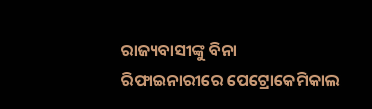ରାଜ୍ୟବାସୀଙ୍କୁ ବିନା ରିଫାଇନାରୀରେ ପେଟ୍ରୋକେମିକାଲ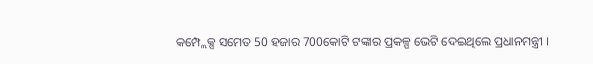କମ୍ପ୍ଲେକ୍ସ ସମେତ 50 ହଜାର 700କୋଟି ଟଙ୍କାର ପ୍ରକଳ୍ପ ଭେଟି ଦେଇଥିଲେ ପ୍ରଧାନମନ୍ତ୍ରୀ ।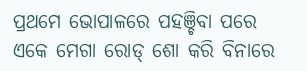ପ୍ରଥମେ ଭୋପାଳରେ ପହଞ୍ଚିବା ପରେ ଏକେ ମେଗା ରୋଡ୍ ଶୋ କରି ବିନାରେ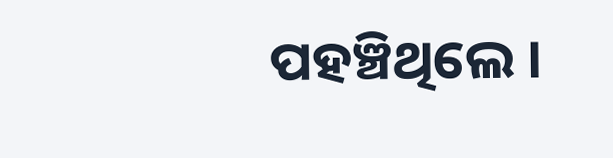ପହଞ୍ଚିଥିଲେ ।